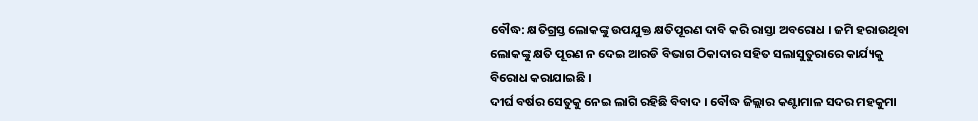ବୌଦ୍ଧ: କ୍ଷତିଗ୍ରସ୍ତ ଲୋକଙ୍କୁ ଉପଯୁକ୍ତ କ୍ଷତିପୂରଣ ଦାବି କରି ରାସ୍ତା ଅବରୋଧ । ଜମି ହରାଉଥିବା ଲୋକଙ୍କୁ କ୍ଷତି ପୂରଣ ନ ଦେଇ ଆରଡି ବିଭାଗ ଠିକାଦାର ସହିତ ସଲାସୁତୁରାରେ କାର୍ଯ୍ୟକୁ ବିରୋଧ କରାଯାଇଛି ।
ଦୀର୍ଘ ବର୍ଷର ସେତୁକୁ ନେଇ ଲାଗି ରହିଛି ବିବାଦ । ବୌଦ୍ଧ ଜିଲ୍ଲାର କଣ୍ଟାମାଳ ସଦର ମହକୁମା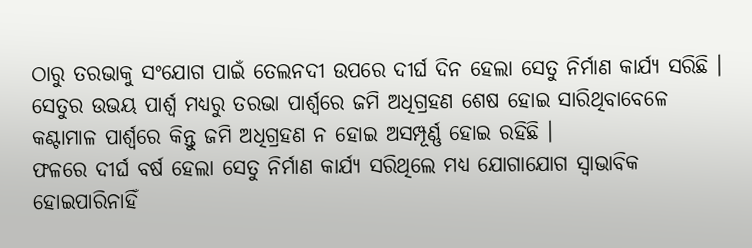ଠାରୁ ତରଭାକୁ ସଂଯୋଗ ପାଇଁ ତେଲନଦୀ ଉପରେ ଦୀର୍ଘ ଦିନ ହେଲା ସେତୁ ନିର୍ମାଣ କାର୍ଯ୍ୟ ସରିଛି । ସେତୁର ଉଭୟ ପାର୍ଶ୍ଵ ମଧ୍ୟରୁ ତରଭା ପାର୍ଶ୍ବରେ ଜମି ଅଧିଗ୍ରହଣ ଶେଷ ହୋଇ ସାରିଥିବାବେଳେ କଣ୍ଟାମାଳ ପାର୍ଶ୍ଵରେ କିନ୍ତୁ ଜମି ଅଧିଗ୍ରହଣ ନ ହୋଇ ଅସମ୍ପୂର୍ଣ୍ଣ ହୋଇ ରହିଛି ।
ଫଳରେ ଦୀର୍ଘ ବର୍ଷ ହେଲା ସେତୁ ନିର୍ମାଣ କାର୍ଯ୍ୟ ସରିଥିଲେ ମଧ୍ୟ ଯୋଗାଯୋଗ ସ୍ବାଭାବିକ ହୋଇପାରିନାହିଁ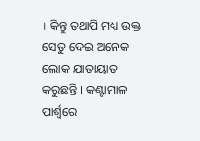। କିନ୍ତୁ ତଥାପି ମଧ୍ୟ ଉକ୍ତ ସେତୁ ଦେଇ ଅନେକ ଲୋକ ଯାତାୟାତ କରୁଛନ୍ତି । କଣ୍ଟାମାଳ ପାର୍ଶ୍ଵରେ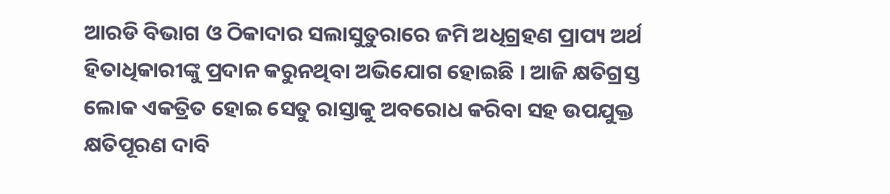ଆରଡି ବିଭାଗ ଓ ଠିକାଦାର ସଲାସୁତୁରାରେ ଜମି ଅଧିଗ୍ରହଣ ପ୍ରାପ୍ୟ ଅର୍ଥ ହିତାଧିକାରୀଙ୍କୁ ପ୍ରଦାନ କରୁନଥିବା ଅଭିଯୋଗ ହୋଇଛି । ଆଜି କ୍ଷତିଗ୍ରସ୍ତ ଲୋକ ଏକତ୍ରିତ ହୋଇ ସେତୁ ରାସ୍ତାକୁ ଅବରୋଧ କରିବା ସହ ଉପଯୁକ୍ତ କ୍ଷତିପୂରଣ ଦାବି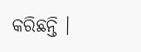କରିଛନ୍ତି ।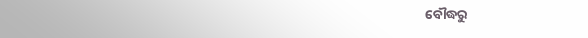ବୌଦ୍ଧରୁ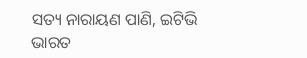ସତ୍ୟ ନାରାୟଣ ପାଣି, ଇଟିଭି ଭାରତ